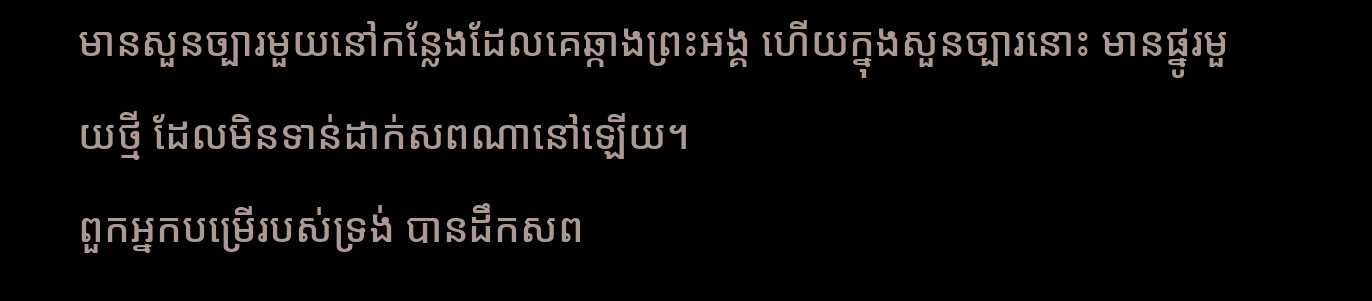មានសួនច្បារមួយនៅកន្លែងដែលគេឆ្កាងព្រះអង្គ ហើយក្នុងសួនច្បារនោះ មានផ្នូរមួយថ្មី ដែលមិនទាន់ដាក់សពណានៅឡើយ។
ពួកអ្នកបម្រើរបស់ទ្រង់ បានដឹកសព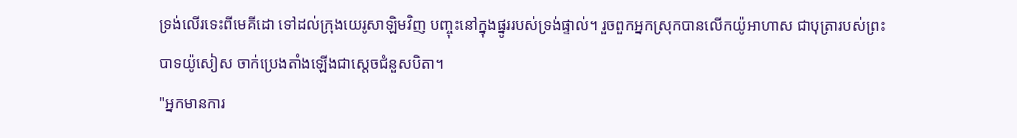ទ្រង់លើរទេះពីមេគីដោ ទៅដល់ក្រុងយេរូសាឡិមវិញ បញ្ចុះនៅក្នុងផ្នូររបស់ទ្រង់ផ្ទាល់។ រួចពួកអ្នកស្រុកបានលើកយ៉ូអាហាស ជាបុត្រារបស់ព្រះបាទយ៉ូសៀស ចាក់ប្រេងតាំងឡើងជាស្តេចជំនួសបិតា។
"អ្នកមានការ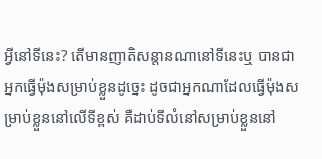អ្វីនៅទីនេះ? តើមានញាតិសន្តានណានៅទីនេះឬ បានជាអ្នកធ្វើម៉ុងសម្រាប់ខ្លួនដូច្នេះ ដូចជាអ្នកណាដែលធ្វើម៉ុងសម្រាប់ខ្លួននៅលើទីខ្ពស់ គឺដាប់ទីលំនៅសម្រាប់ខ្លួននៅ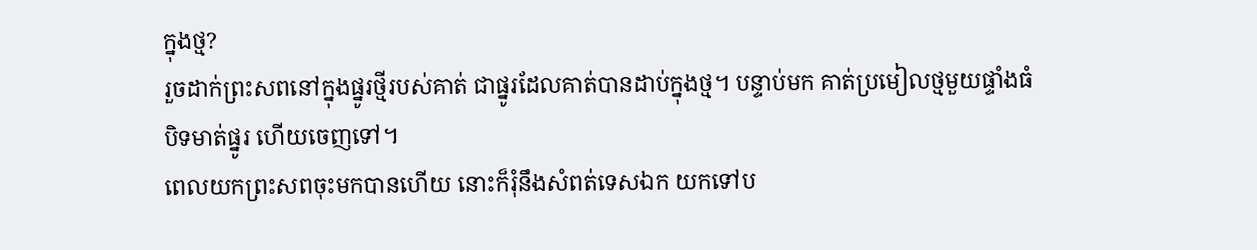ក្នុងថ្ម?
រួចដាក់ព្រះសពនៅក្នុងផ្នូរថ្មីរបស់គាត់ ជាផ្នូរដែលគាត់បានដាប់ក្នុងថ្ម។ បន្ទាប់មក គាត់ប្រមៀលថ្មមួយផ្ទាំងធំបិទមាត់ផ្នូរ ហើយចេញទៅ។
ពេលយកព្រះសពចុះមកបានហើយ នោះក៏រុំនឹងសំពត់ទេសឯក យកទៅប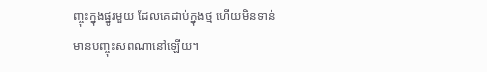ញ្ចុះក្នុងផ្នូរមួយ ដែលគេដាប់ក្នុងថ្ម ហើយមិនទាន់មានបញ្ចុះសពណានៅឡើយ។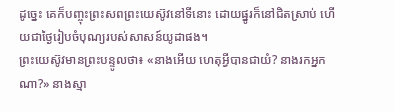ដូច្នេះ គេក៏បញ្ចុះព្រះសពព្រះយេស៊ូវនៅទីនោះ ដោយផ្នូរក៏នៅជិតស្រាប់ ហើយជាថ្ងៃរៀបចំបុណ្យរបស់សាសន៍យូដាផង។
ព្រះយេស៊ូវមានព្រះបន្ទូលថា៖ «នាងអើយ ហេតុអ្វីបានជាយំ? នាងរកអ្នកណា?» នាងស្មា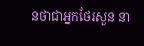នថាជាអ្នកថែរសួន នា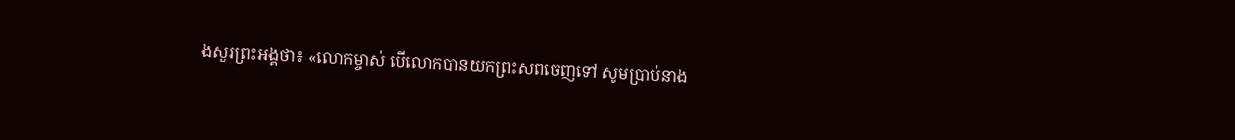ងសួរព្រះអង្គថា៖ «លោកម្ចាស់ បើលោកបានយកព្រះសពចេញទៅ សូមប្រាប់នាង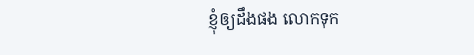ខ្ញុំឲ្យដឹងផង លោកទុក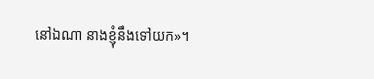នៅឯណា នាងខ្ញុំនឹងទៅយក»។